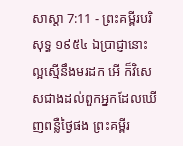សាស្តា 7:11 - ព្រះគម្ពីរបរិសុទ្ធ ១៩៥៤ ឯប្រាជ្ញានោះល្អស្មើនឹងមរដក អើ ក៏វិសេសជាងដល់ពួកអ្នកដែលឃើញពន្លឺថ្ងៃផង ព្រះគម្ពីរ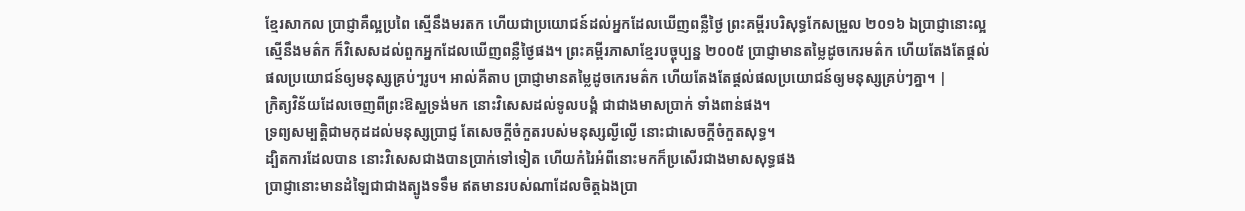ខ្មែរសាកល ប្រាជ្ញាគឺល្អប្រពៃ ស្មើនឹងមរតក ហើយជាប្រយោជន៍ដល់អ្នកដែលឃើញពន្លឺថ្ងៃ ព្រះគម្ពីរបរិសុទ្ធកែសម្រួល ២០១៦ ឯប្រាជ្ញានោះល្អស្មើនឹងមត៌ក ក៏វិសេសដល់ពួកអ្នកដែលឃើញពន្លឺថ្ងៃផង។ ព្រះគម្ពីរភាសាខ្មែរបច្ចុប្បន្ន ២០០៥ ប្រាជ្ញាមានតម្លៃដូចកេរមត៌ក ហើយតែងតែផ្ដល់ផលប្រយោជន៍ឲ្យមនុស្សគ្រប់ៗរូប។ អាល់គីតាប ប្រាជ្ញាមានតម្លៃដូចកេរមត៌ក ហើយតែងតែផ្ដល់ផលប្រយោជន៍ឲ្យមនុស្សគ្រប់ៗគ្នា។ |
ក្រិត្យវិន័យដែលចេញពីព្រះឱស្ឋទ្រង់មក នោះវិសេសដល់ទូលបង្គំ ជាជាងមាសប្រាក់ ទាំងពាន់ផង។
ទ្រព្យសម្បត្តិជាមកុដដល់មនុស្សប្រាជ្ញ តែសេចក្ដីចំកួតរបស់មនុស្សល្ងីល្ងើ នោះជាសេចក្ដីចំកួតសុទ្ធ។
ដ្បិតការដែលបាន នោះវិសេសជាងបានប្រាក់ទៅទៀត ហើយកំរៃអំពីនោះមកក៏ប្រសើរជាងមាសសុទ្ធផង
ប្រាជ្ញានោះមានដំឡៃជាជាងត្បូងទទឹម ឥតមានរបស់ណាដែលចិត្តឯងប្រា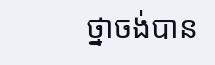ថ្នាចង់បាន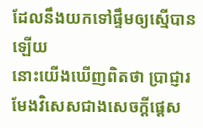ដែលនឹងយកទៅផ្ទឹមឲ្យស្មើបានឡើយ
នោះយើងឃើញពិតថា ប្រាជ្ញារមែងវិសេសជាងសេចក្ដីផ្តេស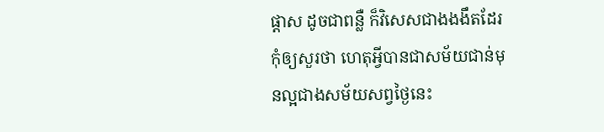ផ្តាស ដូចជាពន្លឺ ក៏វិសេសជាងងងឹតដែរ
កុំឲ្យសួរថា ហេតុអ្វីបានជាសម័យជាន់មុនល្អជាងសម័យសព្វថ្ងៃនេះ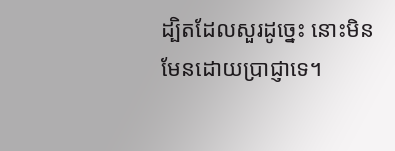ដ្បិតដែលសួរដូច្នេះ នោះមិនមែនដោយប្រាជ្ញាទេ។